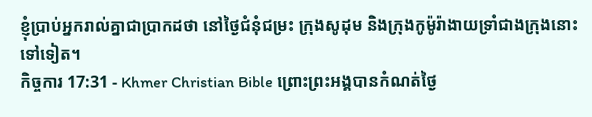ខ្ញុំប្រាប់អ្នករាល់គ្នាជាប្រាកដថា នៅថ្ងៃជំនុំជម្រះ ក្រុងសូដុម និងក្រុងកូម៉ូរ៉ាងាយទ្រាំជាងក្រុងនោះទៅទៀត។
កិច្ចការ 17:31 - Khmer Christian Bible ព្រោះព្រះអង្គបានកំណត់ថ្ងៃ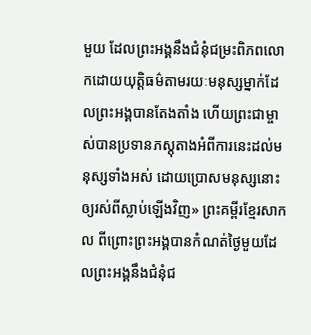មួយ ដែលព្រះអង្គនឹងជំនុំជម្រះពិភពលោកដោយយុត្ដិធម៌តាមរយៈមនុស្សម្នាក់ដែលព្រះអង្គបានតែងតាំង ហើយព្រះជាម្ចាស់បានប្រទានភស្ដុតាងអំពីការនេះដល់មនុស្សទាំងអស់ ដោយប្រោសមនុស្សនោះឲ្យរស់ពីស្លាប់ឡើងវិញ» ព្រះគម្ពីរខ្មែរសាកល ពីព្រោះព្រះអង្គបានកំណត់ថ្ងៃមួយដែលព្រះអង្គនឹងជំនុំជ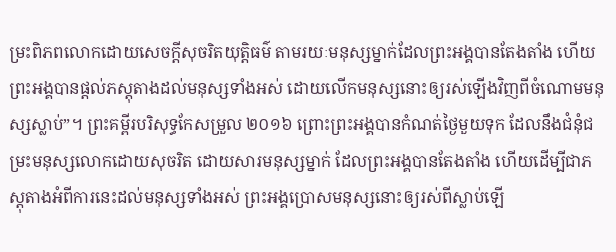ម្រះពិភពលោកដោយសេចក្ដីសុចរិតយុត្តិធម៌ តាមរយៈមនុស្សម្នាក់ដែលព្រះអង្គបានតែងតាំង ហើយព្រះអង្គបានផ្ដល់ភស្តុតាងដល់មនុស្សទាំងអស់ ដោយលើកមនុស្សនោះឲ្យរស់ឡើងវិញពីចំណោមមនុស្សស្លាប់”។ ព្រះគម្ពីរបរិសុទ្ធកែសម្រួល ២០១៦ ព្រោះព្រះអង្គបានកំណត់ថ្ងៃមួយទុក ដែលនឹងជំនុំជម្រះមនុស្សលោកដោយសុចរិត ដោយសារមនុស្សម្នាក់ ដែលព្រះអង្គបានតែងតាំង ហើយដើម្បីជាភស្ដុតាងអំពីការនេះដល់មនុស្សទាំងអស់ ព្រះអង្គប្រោសមនុស្សនោះឲ្យរស់ពីស្លាប់ឡើ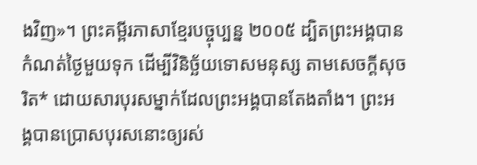ងវិញ»។ ព្រះគម្ពីរភាសាខ្មែរបច្ចុប្បន្ន ២០០៥ ដ្បិតព្រះអង្គបានកំណត់ថ្ងៃមួយទុក ដើម្បីវិនិច្ឆ័យទោសមនុស្ស តាមសេចក្ដីសុចរិត* ដោយសារបុរសម្នាក់ដែលព្រះអង្គបានតែងតាំង។ ព្រះអង្គបានប្រោសបុរសនោះឲ្យរស់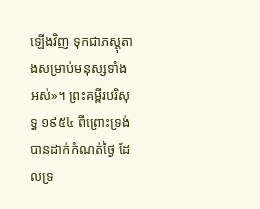ឡើងវិញ ទុកជាភស្ដុតាងសម្រាប់មនុស្សទាំងអស់»។ ព្រះគម្ពីរបរិសុទ្ធ ១៩៥៤ ពីព្រោះទ្រង់បានដាក់កំណត់ថ្ងៃ ដែលទ្រ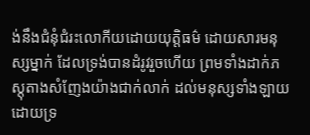ង់នឹងជំនុំជំរះលោកីយដោយយុត្តិធម៌ ដោយសារមនុស្សម្នាក់ ដែលទ្រង់បានដំរូវរួចហើយ ព្រមទាំងដាក់ភស្តុតាងសំញែងយ៉ាងជាក់លាក់ ដល់មនុស្សទាំងឡាយ ដោយទ្រ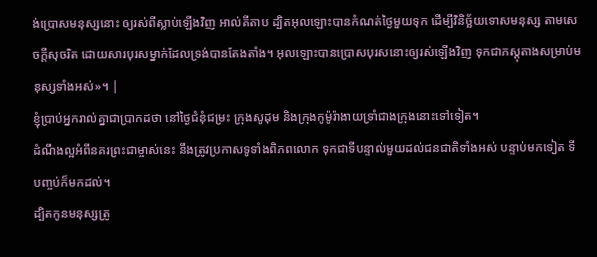ង់ប្រោសមនុស្សនោះ ឲ្យរស់ពីស្លាប់ឡើងវិញ អាល់គីតាប ដ្បិតអុលឡោះបានកំណត់ថ្ងៃមួយទុក ដើម្បីវិនិច្ឆ័យទោសមនុស្ស តាមសេចក្ដីសុចរិត ដោយសារបុរសម្នាក់ដែលទ្រង់បានតែងតាំង។ អុលឡោះបានប្រោសបុរសនោះឲ្យរស់ឡើងវិញ ទុកជាភស្ដុតាងសម្រាប់មនុស្សទាំងអស់»។ |
ខ្ញុំប្រាប់អ្នករាល់គ្នាជាប្រាកដថា នៅថ្ងៃជំនុំជម្រះ ក្រុងសូដុម និងក្រុងកូម៉ូរ៉ាងាយទ្រាំជាងក្រុងនោះទៅទៀត។
ដំណឹងល្អអំពីនគរព្រះជាម្ចាស់នេះ នឹងត្រូវប្រកាសទូទាំងពិភពលោក ទុកជាទីបន្ទាល់មួយដល់ជនជាតិទាំងអស់ បន្ទាប់មកទៀត ទីបញ្ចប់ក៏មកដល់។
ដ្បិតកូនមនុស្សត្រូ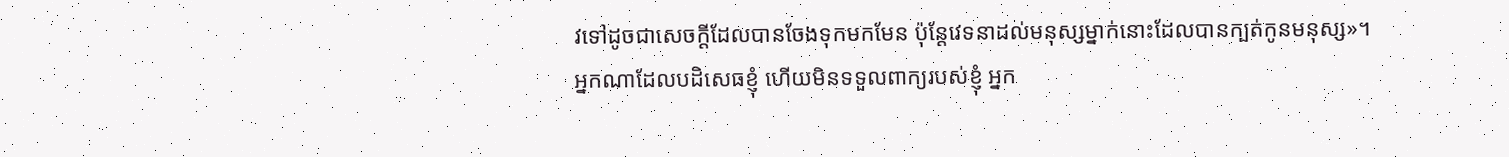វទៅដូចជាសេចក្ដីដែលបានចែងទុកមកមែន ប៉ុន្ដែវេទនាដល់មនុស្សម្នាក់នោះដែលបានក្បត់កូនមនុស្ស»។
អ្នកណាដែលបដិសេធខ្ញុំ ហើយមិនទទួលពាក្យរបស់ខ្ញុំ អ្នក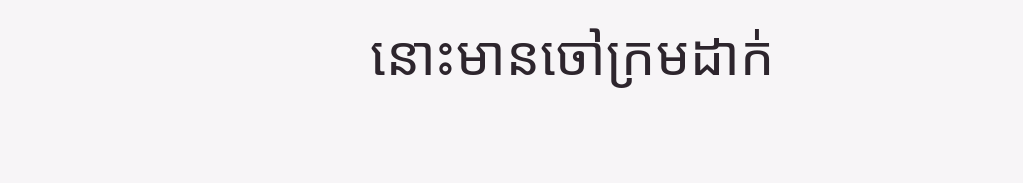នោះមានចៅក្រមដាក់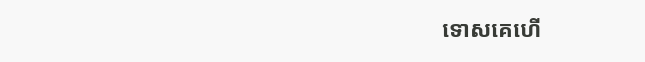ទោសគេហើ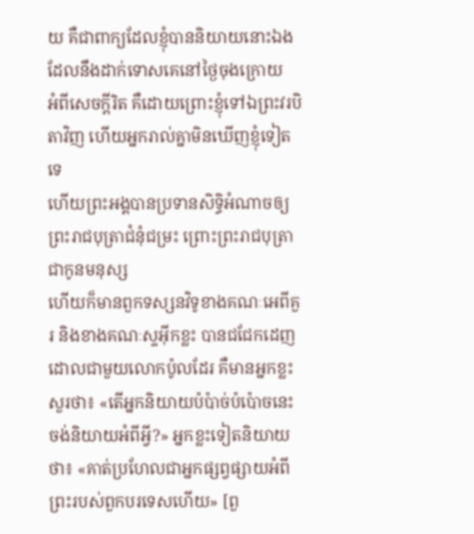យ គឺជាពាក្យដែលខ្ញុំបាននិយាយនោះឯងដែលនឹងដាក់ទោសគេនៅថ្ងៃចុងក្រោយ
អំពីសេចក្ដីរិត គឺដោយព្រោះខ្ញុំទៅឯព្រះវរបិតាវិញ ហើយអ្នករាល់គ្នាមិនឃើញខ្ញុំទៀតទេ
ហើយព្រះអង្គបានប្រទានសិទ្ធិអំណាចឲ្យព្រះរាជបុត្រាជំនុំជម្រះ ព្រោះព្រះរាជបុត្រាជាកូនមនុស្ស
ហើយក៏មានពួកទស្សនវិទូខាងគណៈអេពីគួរ និងខាងគណៈស្ទអ៊ីកខ្លះ បានជជែកដេញដោលជាមួយលោកប៉ូលដែរ គឺមានអ្នកខ្លះសួរថា៖ «តើអ្នកនិយាយប៉ប៉ាច់ប៉ប៉ោចនេះ ចង់និយាយអំពីអ្វី?» អ្នកខ្លះទៀតនិយាយថា៖ «គាត់ប្រហែលជាអ្នកផ្សព្វផ្សាយអំពីព្រះរបស់ពួកបរទេសហើយ» [ពួ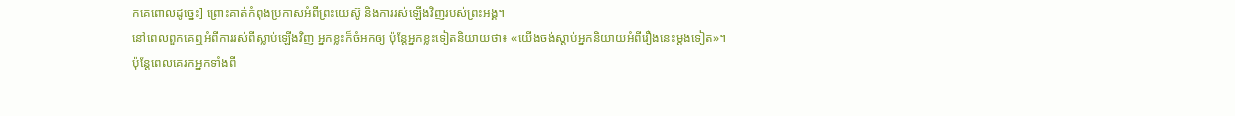កគេពោលដូច្នេះ] ព្រោះគាត់កំពុងប្រកាសអំពីព្រះយេស៊ូ និងការរស់ឡើងវិញរបស់ព្រះអង្គ។
នៅពេលពួកគេឮអំពីការរស់ពីស្លាប់ឡើងវិញ អ្នកខ្លះក៏ចំអកឲ្យ ប៉ុន្ដែអ្នកខ្លះទៀតនិយាយថា៖ «យើងចង់ស្ដាប់អ្នកនិយាយអំពីរឿងនេះម្ដងទៀត»។
ប៉ុន្ដែពេលគេរកអ្នកទាំងពី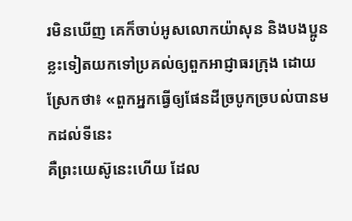រមិនឃើញ គេក៏ចាប់អូសលោកយ៉ាសុន និងបងប្អូនខ្លះទៀតយកទៅប្រគល់ឲ្យពួកអាជ្ញាធរក្រុង ដោយស្រែកថា៖ «ពួកអ្នកធ្វើឲ្យផែនដីច្របូកច្របល់បានមកដល់ទីនេះ
គឺព្រះយេស៊ូនេះហើយ ដែល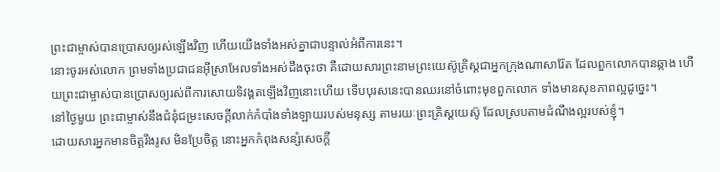ព្រះជាម្ចាស់បានប្រោសឲ្យរស់ឡើងវិញ ហើយយើងទាំងអស់គ្នាជាបន្ទាល់អំពីការនេះ។
នោះចូរអស់លោក ព្រមទាំងប្រជាជនអ៊ីស្រាអែលទាំងអស់ដឹងចុះថា គឺដោយសារព្រះនាមព្រះយេស៊ូគ្រិស្ដជាអ្នកក្រុងណាសារ៉ែត ដែលពួកលោកបានឆ្កាង ហើយព្រះជាម្ចាស់បានប្រោសឲ្យរស់ពីការសោយទិវង្គតឡើងវិញនោះហើយ ទើបបុរសនេះបានឈរនៅចំពោះមុខពួកលោក ទាំងមានសុខភាពល្អដូច្នេះ។
នៅថ្ងៃមួយ ព្រះជាម្ចាស់នឹងជំនុំជម្រះសេចក្ដីលាក់កំបាំងទាំងឡាយរបស់មនុស្ស តាមរយៈព្រះគ្រិស្ដយេស៊ូ ដែលស្របតាមដំណឹងល្អរបស់ខ្ញុំ។
ដោយសារអ្នកមានចិត្ដរឹងរូស មិនប្រែចិត្ត នោះអ្នកកំពុងសន្សំសេចក្ដី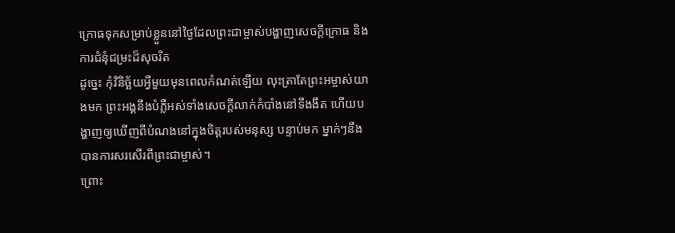ក្រោធទុកសម្រាប់ខ្លួននៅថ្ងៃដែលព្រះជាម្ចាស់បង្ហាញសេចក្ដីក្រោធ និងការជំនុំជម្រះដ៏សុចរិត
ដូច្នេះ កុំវិនិច្ឆ័យអ្វីមួយមុនពេលកំណត់ឡើយ លុះត្រាតែព្រះអម្ចាស់យាងមក ព្រះអង្គនឹងបំភ្លឺអស់ទាំងសេចក្ដីលាក់កំបាំងនៅទីងងឹត ហើយបង្ហាញឲ្យឃើញពីបំណងនៅក្នុងចិត្ដរបស់មនុស្ស បន្ទាប់មក ម្នាក់ៗនឹងបានការសរសើរពីព្រះជាម្ចាស់។
ព្រោះ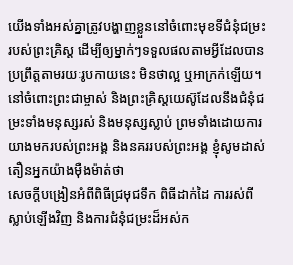យើងទាំងអស់គ្នាត្រូវបង្ហាញខ្លួននៅចំពោះមុខទីជំនុំជម្រះរបស់ព្រះគ្រិស្ដ ដើម្បីឲ្យម្នាក់ៗទទួលផលតាមអ្វីដែលបានប្រព្រឹត្តតាមរយៈរូបកាយនេះ មិនថាល្អ ឬអាក្រក់ឡើយ។
នៅចំពោះព្រះជាម្ចាស់ និងព្រះគ្រិស្ដយេស៊ូដែលនឹងជំនុំជម្រះទាំងមនុស្សរស់ និងមនុស្សស្លាប់ ព្រមទាំងដោយការយាងមករបស់ព្រះអង្គ និងនគររបស់ព្រះអង្គ ខ្ញុំសូមដាស់តឿនអ្នកយ៉ាងម៉ឺងម៉ាត់ថា
សេចក្ដីបង្រៀនអំពីពិធីជ្រមុជទឹក ពិធីដាក់ដៃ ការរស់ពីស្លាប់ឡើងវិញ និងការជំនុំជម្រះដ៏អស់ក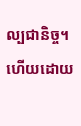ល្បជានិច្ច។
ហើយដោយ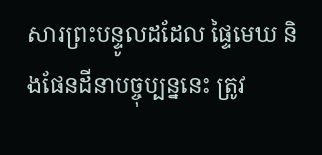សារព្រះបន្ទូលដដែល ផ្ទៃមេឃ និងផែនដីនាបច្ចុប្បន្ននេះ ត្រូវ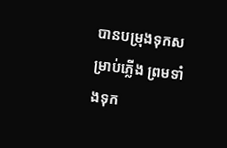បានបម្រុងទុកសម្រាប់ភ្លើង ព្រមទាំងទុក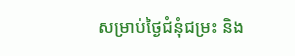សម្រាប់ថ្ងៃជំនុំជម្រះ និង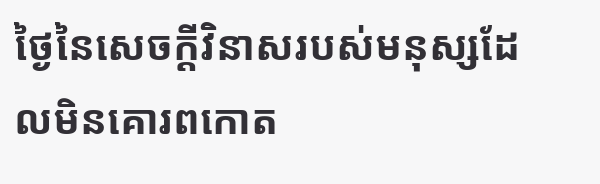ថ្ងៃនៃសេចក្ដីវិនាសរបស់មនុស្សដែលមិនគោរពកោត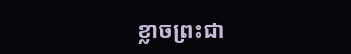ខ្លាចព្រះជា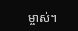ម្ចាស់។